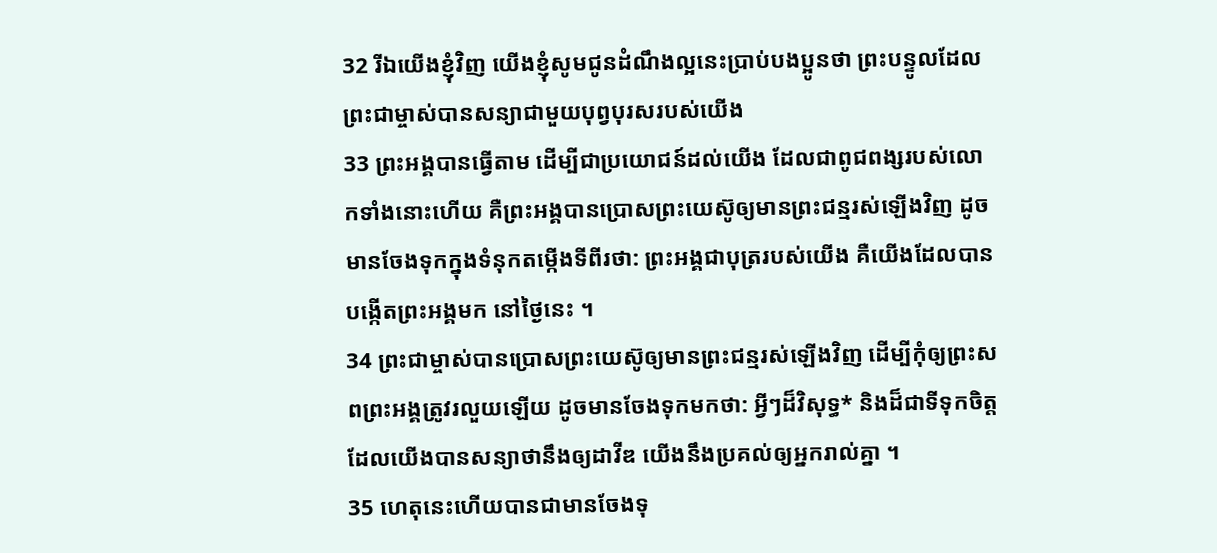32 រីឯយើងខ្ញុំវិញ យើងខ្ញុំសូមជូនដំណឹងល្អនេះប្រាប់បងប្អូនថា ព្រះបន្ទូលដែលព្រះជាម្ចាស់បានសន្យាជាមួយបុព្វបុរសរបស់យើង
33 ព្រះអង្គបានធ្វើតាម ដើម្បីជាប្រយោជន៍ដល់យើង ដែលជាពូជពង្សរបស់លោកទាំងនោះហើយ គឺព្រះអង្គបានប្រោសព្រះយេស៊ូឲ្យមានព្រះជន្មរស់ឡើងវិញ ដូចមានចែងទុកក្នុងទំនុកតម្កើងទីពីរថា: ព្រះអង្គជាបុត្ររបស់យើង គឺយើងដែលបានបង្កើតព្រះអង្គមក នៅថ្ងៃនេះ ។
34 ព្រះជាម្ចាស់បានប្រោសព្រះយេស៊ូឲ្យមានព្រះជន្មរស់ឡើងវិញ ដើម្បីកុំឲ្យព្រះសពព្រះអង្គត្រូវរលួយឡើយ ដូចមានចែងទុកមកថា: អ្វីៗដ៏វិសុទ្ធ* និងដ៏ជាទីទុកចិត្ត ដែលយើងបានសន្យាថានឹងឲ្យដាវីឌ យើងនឹងប្រគល់ឲ្យអ្នករាល់គ្នា ។
35 ហេតុនេះហើយបានជាមានចែងទុ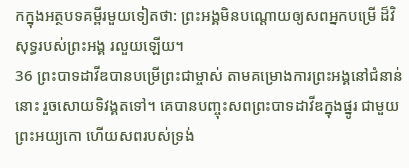កក្នុងអត្ថបទគម្ពីរមួយទៀតថា: ព្រះអង្គមិនបណ្ដោយឲ្យសពអ្នកបម្រើ ដ៏វិសុទ្ធរបស់ព្រះអង្គ រលួយឡើយ។
36 ព្រះបាទដាវីឌបានបម្រើព្រះជាម្ចាស់ តាមគម្រោងការព្រះអង្គនៅជំនាន់នោះ រួចសោយទិវង្គតទៅ។ គេបានបញ្ចុះសពព្រះបាទដាវីឌក្នុងផ្នូរ ជាមួយព្រះអយ្យកោ ហើយសពរបស់ទ្រង់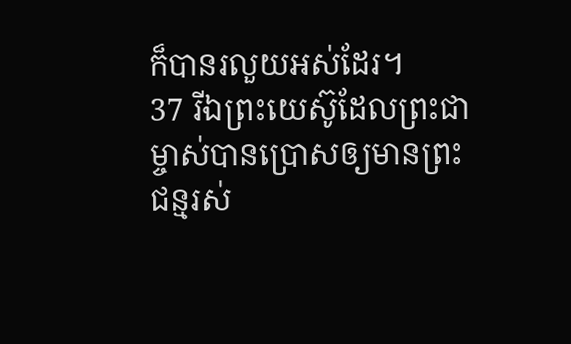ក៏បានរលួយអស់ដែរ។
37 រីឯព្រះយេស៊ូដែលព្រះជាម្ចាស់បានប្រោសឲ្យមានព្រះជន្មរស់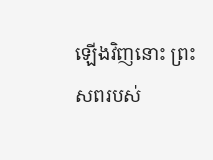ឡើងវិញនោះ ព្រះសពរបស់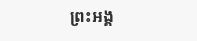ព្រះអង្គ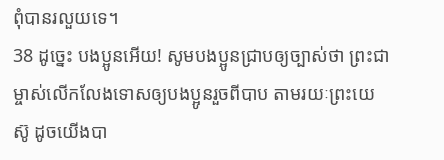ពុំបានរលួយទេ។
38 ដូច្នេះ បងប្អូនអើយ! សូមបងប្អូនជ្រាបឲ្យច្បាស់ថា ព្រះជាម្ចាស់លើកលែងទោសឲ្យបងប្អូនរួចពីបាប តាមរយៈព្រះយេស៊ូ ដូចយើងបា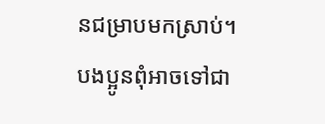នជម្រាបមកស្រាប់។ បងប្អូនពុំអាចទៅជា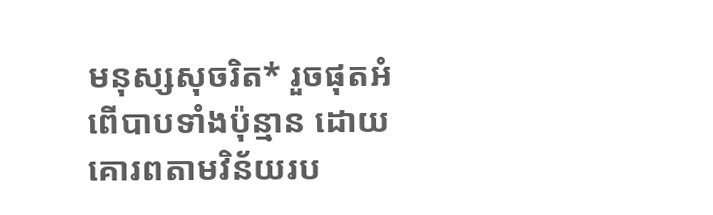មនុស្សសុចរិត* រួចផុតអំពើបាបទាំងប៉ុន្មាន ដោយគោរពតាមវិន័យរប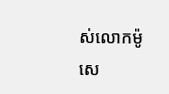ស់លោកម៉ូសេ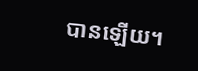បានឡើយ។